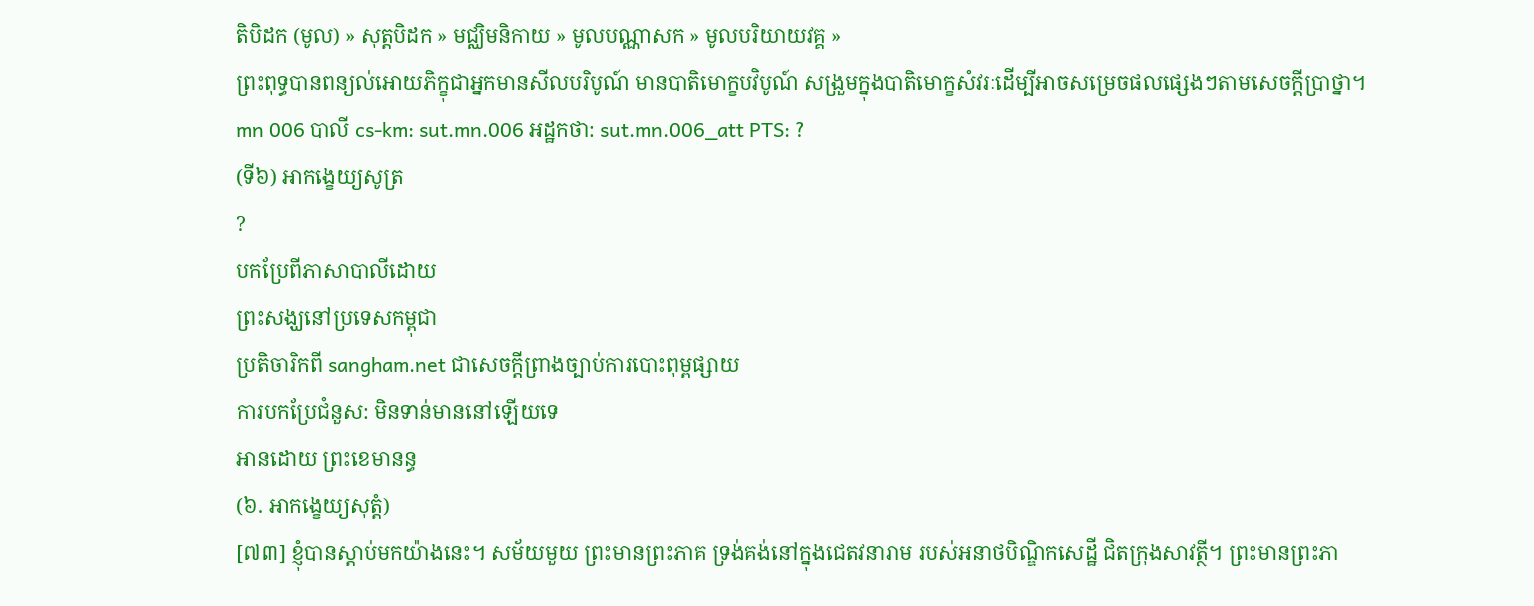តិបិដក (មូល) » សុត្តបិដក » មជ្ឈិមនិកាយ » មូលបណ្ណាសក » មូលបរិយាយវគ្គ »
ព្រះពុទ្ធបានពន្យល់អោយភិក្ខុជាអ្នកមានសីលបរិបូណ៍ មានបាតិមោក្ខបវិបូណ៍ សង្រួមក្នុងបាតិមោក្ខសំវរៈដើម្បីអាចសម្រេចផលផ្សេងៗតាមសេចក្ដីប្រាថ្នា។
mn 006 បាលី cs-km: sut.mn.006 អដ្ឋកថា: sut.mn.006_att PTS: ?
(ទី៦) អាកង្ខេយ្យសូត្រ
?
បកប្រែពីភាសាបាលីដោយ
ព្រះសង្ឃនៅប្រទេសកម្ពុជា
ប្រតិចារិកពី sangham.net ជាសេចក្តីព្រាងច្បាប់ការបោះពុម្ពផ្សាយ
ការបកប្រែជំនួស: មិនទាន់មាននៅឡើយទេ
អានដោយ ព្រះខេមានន្ធ
(៦. អាកង្ខេយ្យសុត្តំ)
[៧៣] ខ្ញុំបានស្តាប់មកយ៉ាងនេះ។ សម័យមួយ ព្រះមានព្រះភាគ ទ្រង់គង់នៅក្នុងជេតវនារាម របស់អនាថបិណ្ឌិកសេដ្ឋី ជិតក្រុងសាវត្ថី។ ព្រះមានព្រះភា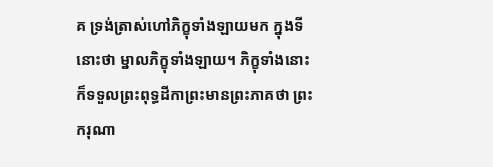គ ទ្រង់ត្រាស់ហៅភិក្ខុទាំងឡាយមក ក្នុងទីនោះថា ម្នាលភិក្ខុទាំងឡាយ។ ភិក្ខុទាំងនោះ ក៏ទទួលព្រះពុទ្ធដីកាព្រះមានព្រះភាគថា ព្រះករុណា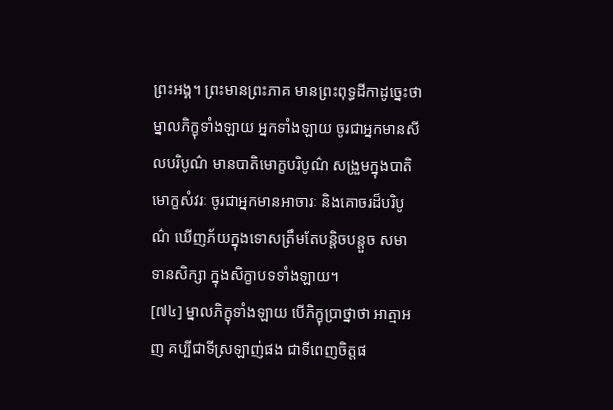ព្រះអង្គ។ ព្រះមានព្រះភាគ មានព្រះពុទ្ធដីកាដូច្នេះថា ម្នាលភិក្ខុទាំងឡាយ អ្នកទាំងឡាយ ចូរជាអ្នកមានសីលបរិបូណ៌ មានបាតិមោក្ខបរិបូណ៌ សង្រួមក្នុងបាតិមោក្ខសំវរៈ ចូរជាអ្នកមានអាចារៈ និងគោចរដ៏បរិបូណ៌ ឃើញភ័យក្នុងទោសត្រឹមតែបន្តិចបន្តួច សមាទានសិក្សា ក្នុងសិក្ខាបទទាំងឡាយ។
[៧៤] ម្នាលភិក្ខុទាំងឡាយ បើភិក្ខុប្រាថ្នាថា អាត្មាអញ គប្បីជាទីស្រឡាញ់ផង ជាទីពេញចិត្តផ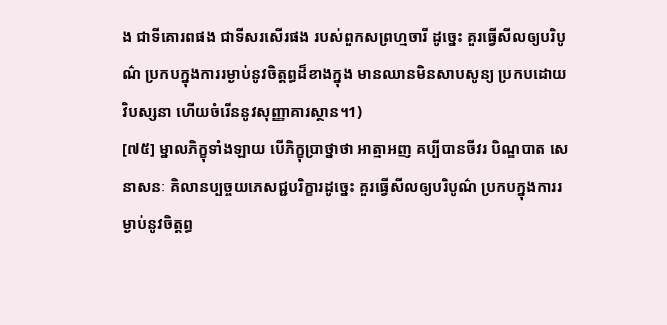ង ជាទីគោរពផង ជាទីសរសើរផង របស់ពួកសព្រហ្មចារី ដូច្នេះ គួរធ្វើសីលឲ្យបរិបូណ៌ ប្រកបក្នុងការរម្ងាប់នូវចិត្តព្ធដ៏ខាងក្នុង មានឈានមិនសាបសូន្យ ប្រកបដោយវិបស្សនា ហើយចំរើននូវសុញ្ញាគារស្ថាន។1)
[៧៥] ម្នាលភិក្ខុទាំងឡាយ បើភិក្ខុប្រាថ្នាថា អាត្មាអញ គប្បីបានចីវរ បិណ្ឌបាត សេនាសនៈ គិលានប្បច្ចយភេសជ្ជបរិក្ខារដូច្នេះ គួរធ្វើសីលឲ្យបរិបូណ៌ ប្រកបក្នុងការរម្ងាប់នូវចិត្តព្ធ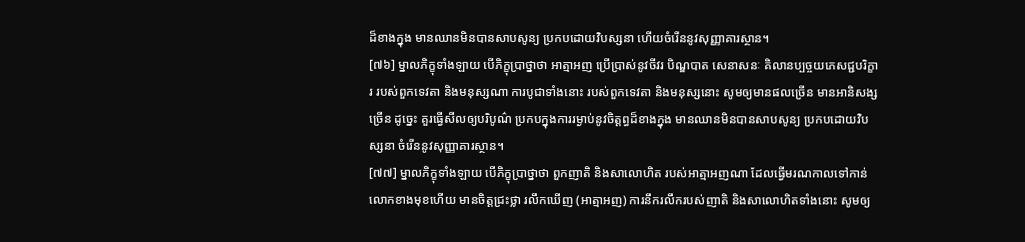ដ៏ខាងក្នុង មានឈានមិនបានសាបសូន្យ ប្រកបដោយវិបស្សនា ហើយចំរើននូវសុញ្ញាគារស្ថាន។
[៧៦] ម្នាលភិក្ខុទាំងឡាយ បើភិក្ខុប្រាថ្នាថា អាត្មាអញ ប្រើប្រាស់នូវចីវរ បិណ្ឌបាត សេនាសនៈ គិលានប្បច្ចយភេសជ្ជបរិក្ខារ របស់ពួកទេវតា និងមនុស្សណា ការបូជាទាំងនោះ របស់ពួកទេវតា និងមនុស្សនោះ សូមឲ្យមានផលច្រើន មានអានិសង្សច្រើន ដូច្នេះ គួរធ្វើសីលឲ្យបរិបូណ៌ ប្រកបក្នុងការរម្ងាប់នូវចិត្តព្ធដ៏ខាងក្នុង មានឈានមិនបានសាបសូន្យ ប្រកបដោយវិបស្សនា ចំរើននូវសុញ្ញាគារស្ថាន។
[៧៧] ម្នាលភិក្ខុទាំងឡាយ បើភិក្ខុប្រាថ្នាថា ពួកញាតិ និងសាលោហិត របស់អាត្មាអញណា ដែលធ្វើមរណកាលទៅកាន់លោកខាងមុខហើយ មានចិត្តជ្រះថ្លា រលឹកឃើញ (អាត្មាអញ) ការនឹករលឹករបស់ញាតិ និងសាលោហិតទាំងនោះ សូមឲ្យ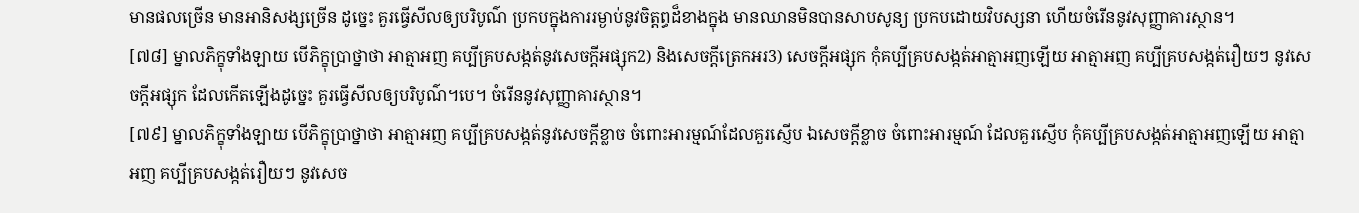មានផលច្រើន មានអានិសង្សច្រើន ដូច្នេះ គួរធ្វើសីលឲ្យបរិបូណ៌ ប្រកបក្នុងការរម្ងាប់នូវចិត្តព្ធដ៏ខាងក្នុង មានឈានមិនបានសាបសូន្យ ប្រកបដោយវិបស្សនា ហើយចំរើននូវសុញ្ញាគារស្ថាន។
[៧៨] ម្នាលភិក្ខុទាំងឡាយ បើភិក្ខុប្រាថ្នាថា អាត្មាអញ គប្បីគ្របសង្កត់នូវសេចក្តីអផ្សុក2) និងសេចក្តីត្រេកអរ3) សេចក្តីអផ្សុក កុំគប្បីគ្របសង្កត់អាត្មាអញឡើយ អាត្មាអញ គប្បីគ្របសង្កត់រឿយៗ នូវសេចក្តីអផ្សុក ដែលកើតឡើងដូច្នេះ គួរធ្វើសីលឲ្យបរិបូណ៌។បេ។ ចំរើននូវសុញ្ញាគារស្ថាន។
[៧៩] ម្នាលភិក្ខុទាំងឡាយ បើភិក្ខុប្រាថ្នាថា អាត្មាអញ គប្បីគ្របសង្កត់នូវសេចក្តីខ្លាច ចំពោះអារម្មណ៍ដែលគួរស្ញើប ឯសេចក្តីខ្លាច ចំពោះអារម្មណ៍ ដែលគួរស្ញើប កុំគប្បីគ្របសង្កត់អាត្មាអញឡើយ អាត្មាអញ គប្បីគ្របសង្កត់រឿយៗ នូវសេច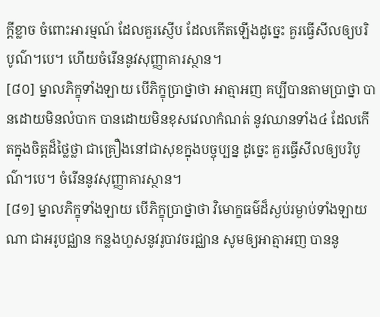ក្តីខ្លាច ចំពោះអារម្មណ៍ ដែលគួរស្ញើប ដែលកើតឡើងដូច្នេះ គួរធ្វើសីលឲ្យបរិបូណ៌។បេ។ ហើយចំរើននូវសុញ្ញាគារស្ថាន។
[៨០] ម្នាលភិក្ខុទាំងឡាយ បើភិក្ខុប្រាថ្នាថា អាត្មាអញ គប្បីបានតាមប្រាថ្នា បានដោយមិនលំបាក បានដោយមិនខុសវេលាកំណត់ នូវឈានទាំង៤ ដែលកើតក្នុងចិត្តដ៏ថ្លៃថ្លា ជាគ្រឿងនៅជាសុខក្នុងបច្ចុប្បន្ន ដូច្នេះ គួរធ្វើសីលឲ្យបរិបូណ៌។បេ។ ចំរើននូវសុញ្ញាគារស្ថាន។
[៨១] ម្នាលភិក្ខុទាំងឡាយ បើភិក្ខុប្រាថ្នាថា វិមោក្ខធម៌ដ៏ស្ងប់រម្ងាប់ទាំងឡាយណា ជាអរូបជ្ឈាន កន្លងហួសនូវរូបាវចរជ្ឈាន សូមឲ្យអាត្មាអញ បាននូ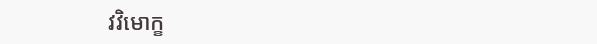វវិមោក្ខ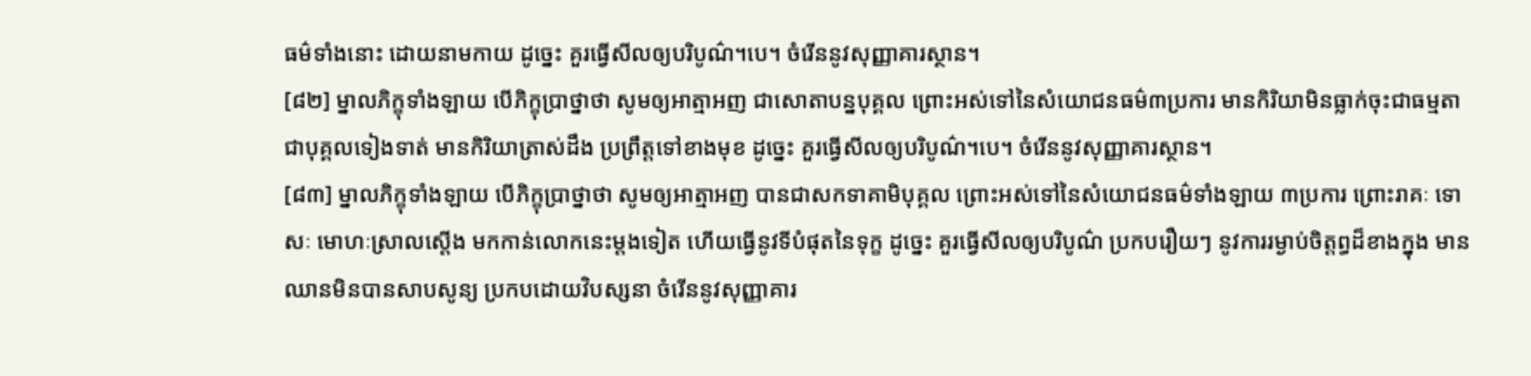ធម៌ទាំងនោះ ដោយនាមកាយ ដូច្នេះ គួរធ្វើសីលឲ្យបរិបូណ៌។បេ។ ចំរើននូវសុញ្ញាគារស្ថាន។
[៨២] ម្នាលភិក្ខុទាំងឡាយ បើភិក្ខុប្រាថ្នាថា សូមឲ្យអាត្មាអញ ជាសោតាបន្នបុគ្គល ព្រោះអស់ទៅនៃសំយោជនធម៌៣ប្រការ មានកិរិយាមិនធ្លាក់ចុះជាធម្មតា ជាបុគ្គលទៀងទាត់ មានកិរិយាត្រាស់ដឹង ប្រព្រឹត្តទៅខាងមុខ ដូច្នេះ គួរធ្វើសីលឲ្យបរិបូណ៌។បេ។ ចំរើននូវសុញ្ញាគារស្ថាន។
[៨៣] ម្នាលភិក្ខុទាំងឡាយ បើភិក្ខុប្រាថ្នាថា សូមឲ្យអាត្មាអញ បានជាសកទាគាមិបុគ្គល ព្រោះអស់ទៅនៃសំយោជនធម៌ទាំងឡាយ ៣ប្រការ ព្រោះរាគៈ ទោសៈ មោហៈស្រាលស្តើង មកកាន់លោកនេះម្តងទៀត ហើយធ្វើនូវទីបំផុតនៃទុក្ខ ដូច្នេះ គួរធ្វើសីលឲ្យបរិបូណ៌ ប្រកបរឿយៗ នូវការរម្ងាប់ចិត្តព្ធដ៏ខាងក្នុង មានឈានមិនបានសាបសូន្យ ប្រកបដោយវិបស្សនា ចំរើននូវសុញ្ញាគារ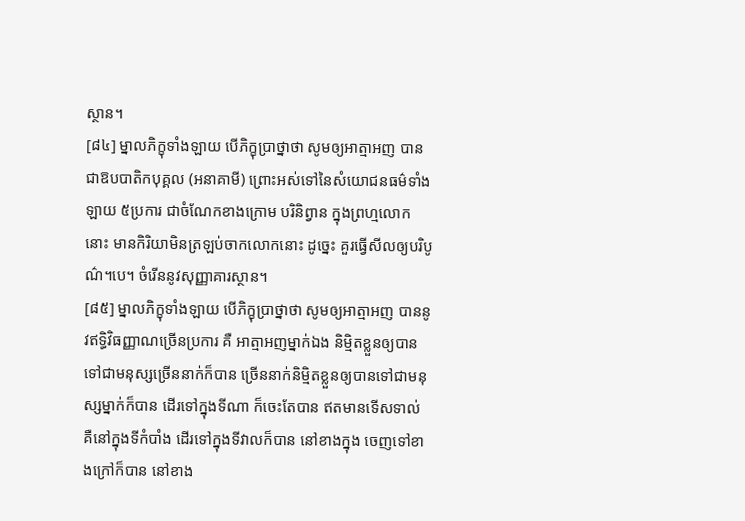ស្ថាន។
[៨៤] ម្នាលភិក្ខុទាំងឡាយ បើភិក្ខុប្រាថ្នាថា សូមឲ្យអាត្មាអញ បានជាឱបបាតិកបុគ្គល (អនាគាមី) ព្រោះអស់ទៅនៃសំយោជនធម៌ទាំងឡាយ ៥ប្រការ ជាចំណែកខាងក្រោម បរិនិព្វាន ក្នុងព្រហ្មលោកនោះ មានកិរិយាមិនត្រឡប់ចាកលោកនោះ ដូច្នេះ គួរធ្វើសីលឲ្យបរិបូណ៌។បេ។ ចំរើននូវសុញ្ញាគារស្ថាន។
[៨៥] ម្នាលភិក្ខុទាំងឡាយ បើភិក្ខុប្រាថ្នាថា សូមឲ្យអាត្មាអញ បាននូវឥទ្ធិវិធញ្ញាណច្រើនប្រការ គឺ អាត្មាអញម្នាក់ឯង និម្មិតខ្លួនឲ្យបានទៅជាមនុស្សច្រើននាក់ក៏បាន ច្រើននាក់និម្មិតខ្លួនឲ្យបានទៅជាមនុស្សម្នាក់ក៏បាន ដើរទៅក្នុងទីណា ក៏ចេះតែបាន ឥតមានទើសទាល់ គឺនៅក្នុងទីកំបាំង ដើរទៅក្នុងទីវាលក៏បាន នៅខាងក្នុង ចេញទៅខាងក្រៅក៏បាន នៅខាង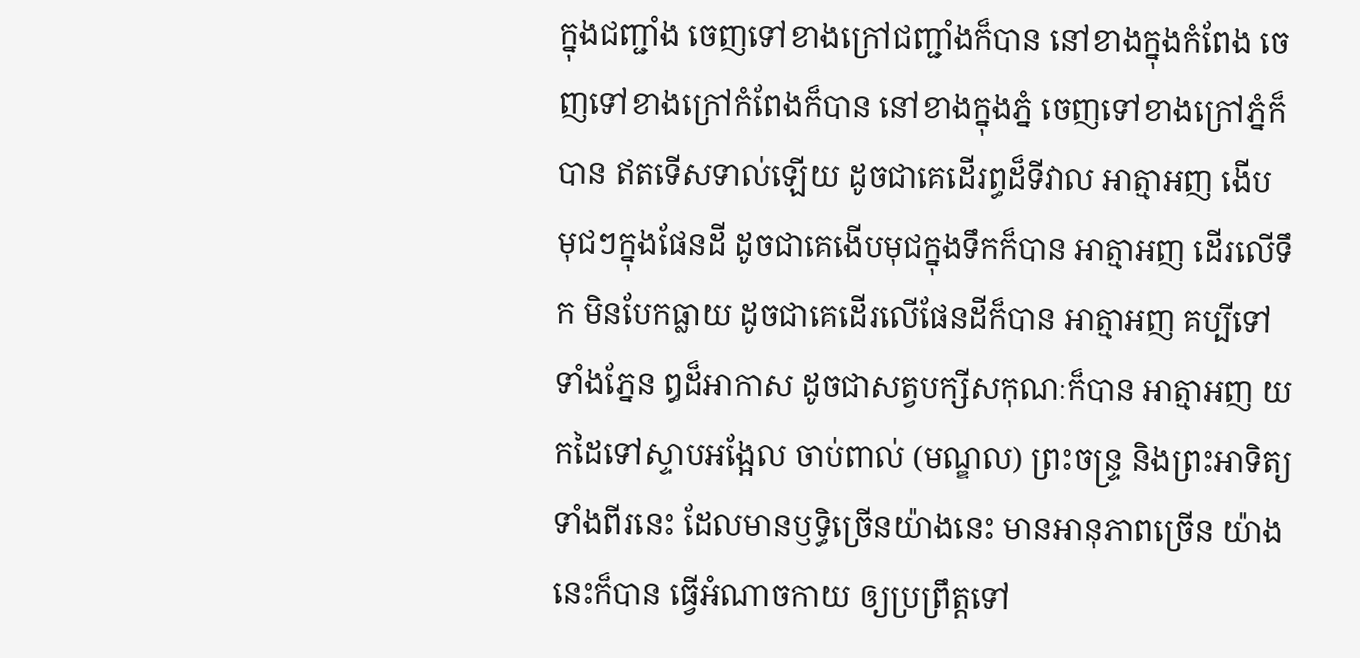ក្នុងជញ្ជាំង ចេញទៅខាងក្រៅជញ្ជាំងក៏បាន នៅខាងក្នុងកំពែង ចេញទៅខាងក្រៅកំពែងក៏បាន នៅខាងក្នុងភ្នំ ចេញទៅខាងក្រៅភ្នំក៏បាន ឥតទើសទាល់ឡើយ ដូចជាគេដើរព្ធដ៏ទីវាល អាត្មាអញ ងើប មុជៗក្នុងផែនដី ដូចជាគេងើបមុជក្នុងទឹកក៏បាន អាត្មាអញ ដើរលើទឹក មិនបែកធ្លាយ ដូចជាគេដើរលើផែនដីក៏បាន អាត្មាអញ គប្បីទៅទាំងភ្នែន ឰដ៏អាកាស ដូចជាសត្វបក្សីសកុណៈក៏បាន អាត្មាអញ យកដៃទៅស្ទាបអង្អែល ចាប់ពាល់ (មណ្ឌល) ព្រះចន្ទ្រ និងព្រះអាទិត្យទាំងពីរនេះ ដែលមានឫទ្ធិច្រើនយ៉ាងនេះ មានអានុភាពច្រើន យ៉ាងនេះក៏បាន ធ្វើអំណាចកាយ ឲ្យប្រព្រឹត្តទៅ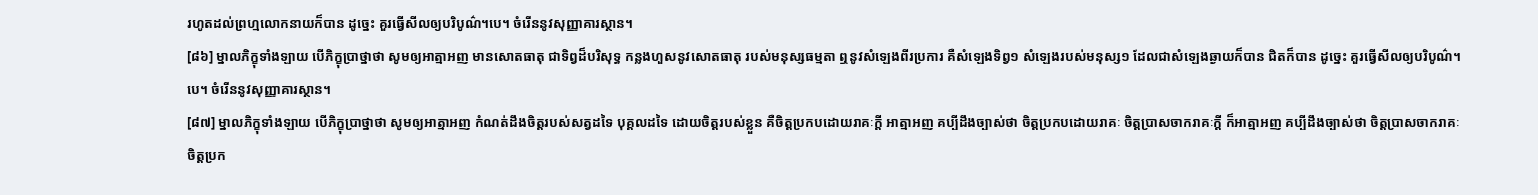រហូតដល់ព្រហ្មលោកនាយក៏បាន ដូច្នេះ គួរធ្វើសីលឲ្យបរិបូណ៌។បេ។ ចំរើននូវសុញ្ញាគារស្ថាន។
[៨៦] ម្នាលភិក្ខុទាំងឡាយ បើភិក្ខុប្រាថ្នាថា សូមឲ្យអាត្មាអញ មានសោតធាតុ ជាទិព្វដ៏បរិសុទ្ធ កន្លងហួសនូវសោតធាតុ របស់មនុស្សធម្មតា ឮនូវសំឡេងពីរប្រការ គឺសំឡេងទិព្វ១ សំឡេងរបស់មនុស្ស១ ដែលជាសំឡេងឆ្ងាយក៏បាន ជិតក៏បាន ដូច្នេះ គួរធ្វើសីលឲ្យបរិបូណ៌។បេ។ ចំរើននូវសុញ្ញាគារស្ថាន។
[៨៧] ម្នាលភិក្ខុទាំងឡាយ បើភិក្ខុប្រាថ្នាថា សូមឲ្យអាត្មាអញ កំណត់ដឹងចិត្តរបស់សត្វដទៃ បុគ្គលដទៃ ដោយចិត្តរបស់ខ្លួន គឺចិត្តប្រកបដោយរាគៈក្តី អាត្មាអញ គប្បីដឹងច្បាស់ថា ចិត្តប្រកបដោយរាគៈ ចិត្តប្រាសចាករាគៈក្តី ក៏អាត្មាអញ គប្បីដឹងច្បាស់ថា ចិត្តប្រាសចាករាគៈ ចិត្តប្រក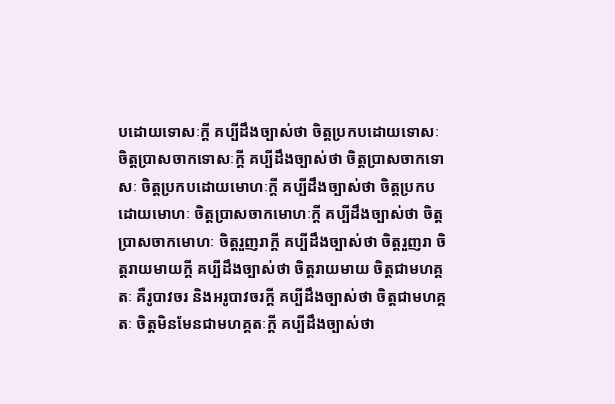បដោយទោសៈក្តី គប្បីដឹងច្បាស់ថា ចិត្តប្រកបដោយទោសៈ ចិត្តប្រាសចាកទោសៈក្តី គប្បីដឹងច្បាស់ថា ចិត្តប្រាសចាកទោសៈ ចិត្តប្រកបដោយមោហៈក្តី គប្បីដឹងច្បាស់ថា ចិត្តប្រកបដោយមោហៈ ចិត្តប្រាសចាកមោហៈក្តី គប្បីដឹងច្បាស់ថា ចិត្តប្រាសចាកមោហៈ ចិត្តរួញរាក្តី គប្បីដឹងច្បាស់ថា ចិត្តរួញរា ចិត្តរាយមាយក្តី គប្បីដឹងច្បាស់ថា ចិត្តរាយមាយ ចិត្តជាមហគ្គតៈ គឺរូបាវចរ និងអរូបាវចរក្តី គប្បីដឹងច្បាស់ថា ចិត្តជាមហគ្គតៈ ចិត្តមិនមែនជាមហគ្គតៈក្តី គប្បីដឹងច្បាស់ថា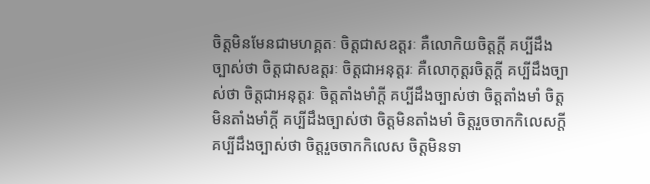ចិត្តមិនមែនជាមហគ្គតៈ ចិត្តជាសឧត្តរៈ គឺលោកិយចិត្តក្តី គប្បីដឹងច្បាស់ថា ចិត្តជាសឧត្តរៈ ចិត្តជាអនុត្តរៈ គឺលោកុត្តរចិត្តក្តី គប្បីដឹងច្បាស់ថា ចិត្តជាអនុត្តរៈ ចិត្តតាំងមាំក្តី គប្បីដឹងច្បាស់ថា ចិត្តតាំងមាំ ចិត្តមិនតាំងមាំក្តី គប្បីដឹងច្បាស់ថា ចិត្តមិនតាំងមាំ ចិត្តរួចចាកកិលេសក្តី គប្បីដឹងច្បាស់ថា ចិត្តរួចចាកកិលេស ចិត្តមិនទា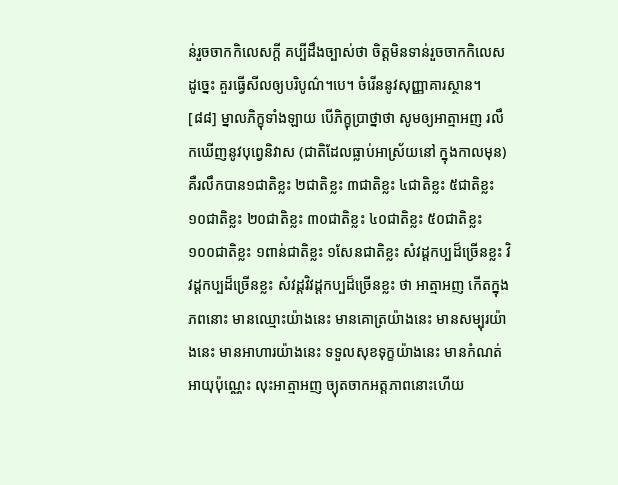ន់រួចចាកកិលេសក្តី គប្បីដឹងច្បាស់ថា ចិត្តមិនទាន់រួចចាកកិលេស ដូច្នេះ គួរធ្វើសីលឲ្យបរិបូណ៌។បេ។ ចំរើននូវសុញ្ញាគារស្ថាន។
[៨៨] ម្នាលភិក្ខុទាំងឡាយ បើភិក្ខុប្រាថ្នាថា សូមឲ្យអាត្មាអញ រលឹកឃើញនូវបុព្វេនិវាស (ជាតិដែលធ្លាប់អាស្រ័យនៅ ក្នុងកាលមុន) គឺរលឹកបាន១ជាតិខ្លះ ២ជាតិខ្លះ ៣ជាតិខ្លះ ៤ជាតិខ្លះ ៥ជាតិខ្លះ ១០ជាតិខ្លះ ២០ជាតិខ្លះ ៣០ជាតិខ្លះ ៤០ជាតិខ្លះ ៥០ជាតិខ្លះ ១០០ជាតិខ្លះ ១ពាន់ជាតិខ្លះ ១សែនជាតិខ្លះ សំវដ្តកប្បដ៏ច្រើនខ្លះ វិវដ្តកប្បដ៏ច្រើនខ្លះ សំវដ្តវិវដ្តកប្បដ៏ច្រើនខ្លះ ថា អាត្មាអញ កើតក្នុងភពនោះ មានឈ្មោះយ៉ាងនេះ មានគោត្រយ៉ាងនេះ មានសម្បុរយ៉ាងនេះ មានអាហារយ៉ាងនេះ ទទួលសុខទុក្ខយ៉ាងនេះ មានកំណត់អាយុប៉ុណ្ណេះ លុះអាត្មាអញ ច្យុតចាកអត្តភាពនោះហើយ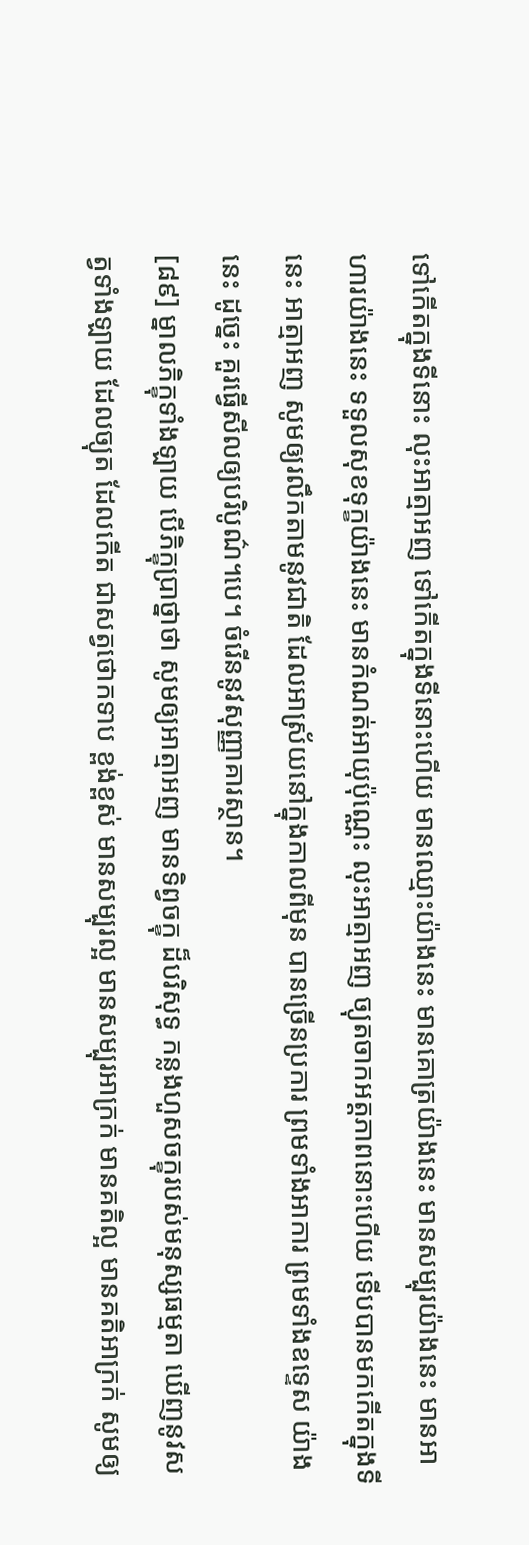ទៅកើតក្នុងទីនោះ លុះអាត្មាអញ ទៅកើតក្នុងទីនោះហើយ មានឈ្មោះយ៉ាងនេះ មានគោត្រយ៉ាងនេះ មានសម្បុរយ៉ាងនេះ មានអាហារយ៉ាងនេះ ទទួលសុខទុក្ខយ៉ាងនេះ មានកំណត់អាយុប៉ុណ្ណេះ លុះអាត្មាអញ ច្យុតចាកអត្តភាពនោះហើយ ទើបបានមកកើតក្នុងទីនេះ អាត្មាអញ សូមឲ្យរលឹកតាមនូវជាតិ ដែលអាស្រ័យនៅក្នុងកាលពីមុន បានច្រើនប្រការ ព្រមទាំងអាការ ព្រមទាំងឧទ្ទេស យ៉ាងនេះ ដូច្នេះ គួរធ្វើសីលឲ្យបរិបូណ៌។បេ។ ចំរើននូវសុញ្ញាគារស្ថាន។
[៨៩] ម្នាលភិក្ខុទាំងឡាយ បើភិក្ខុប្រាថ្នាថា សូមឲ្យអាត្មាអញ មានទិព្វចក្ខុ ដ៏បរិសុទ្ធ កន្លងហួសចក្ខុរបស់មនុស្សធម្មតា ឃើញនូវសត្វទាំងឡាយ ដែលច្យុត ដែលកើត ជាសត្វថោកទាប ខ្ពង់ខ្ពស់ មានសម្បុរល្អ មានសម្បុរអាក្រក់ មានគតិល្អ មានគតិអាក្រក់ សូមឲ្យ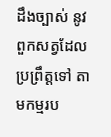ដឹងច្បាស់ នូវពួកសត្វដែលប្រព្រឹត្តទៅ តាមកម្មរប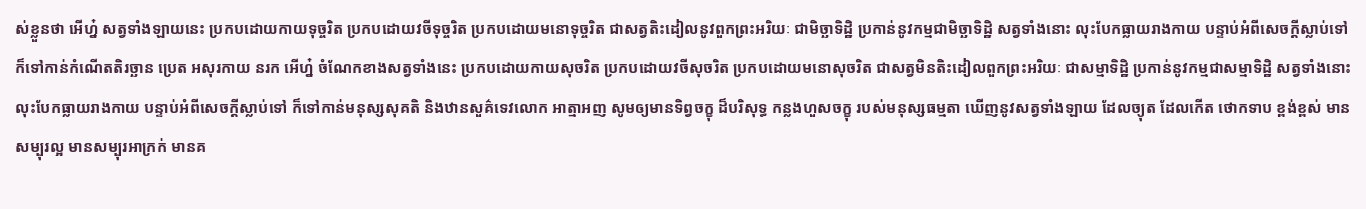ស់ខ្លួនថា អើហ្ន៎ សត្វទាំងឡាយនេះ ប្រកបដោយកាយទុច្ចរិត ប្រកបដោយវចីទុច្ចរិត ប្រកបដោយមនោទុច្ចរិត ជាសត្វតិះដៀលនូវពួកព្រះអរិយៈ ជាមិច្ឆាទិដ្ឋិ ប្រកាន់នូវកម្មជាមិច្ឆាទិដ្ឋិ សត្វទាំងនោះ លុះបែកធ្លាយរាងកាយ បន្ទាប់អំពីសេចក្តីស្លាប់ទៅ ក៏ទៅកាន់កំណើតតិរច្ឆាន ប្រេត អសុរកាយ នរក អើហ្ន៎ ចំណែកខាងសត្វទាំងនេះ ប្រកបដោយកាយសុចរិត ប្រកបដោយវចីសុចរិត ប្រកបដោយមនោសុចរិត ជាសត្វមិនតិះដៀលពួកព្រះអរិយៈ ជាសម្មាទិដ្ឋិ ប្រកាន់នូវកម្មជាសម្មាទិដ្ឋិ សត្វទាំងនោះ លុះបែកធ្លាយរាងកាយ បន្ទាប់អំពីសេចក្តីស្លាប់ទៅ ក៏ទៅកាន់មនុស្សសុគតិ និងឋានសួគ៌ទេវលោក អាត្មាអញ សូមឲ្យមានទិព្វចក្ខុ ដ៏បរិសុទ្ធ កន្លងហួសចក្ខុ របស់មនុស្សធម្មតា ឃើញនូវសត្វទាំងឡាយ ដែលច្យុត ដែលកើត ថោកទាប ខ្ពង់ខ្ពស់ មានសម្បុរល្អ មានសម្បុរអាក្រក់ មានគ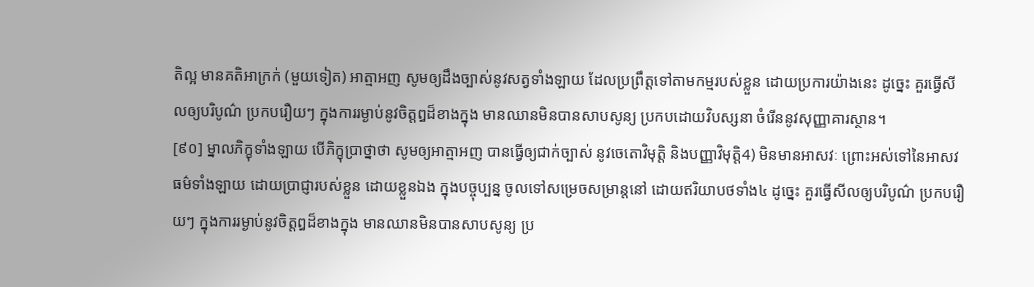តិល្អ មានគតិអាក្រក់ (មួយទៀត) អាត្មាអញ សូមឲ្យដឹងច្បាស់នូវសត្វទាំងឡាយ ដែលប្រព្រឹត្តទៅតាមកម្មរបស់ខ្លួន ដោយប្រការយ៉ាងនេះ ដូច្នេះ គួរធ្វើសីលឲ្យបរិបូណ៌ ប្រកបរឿយៗ ក្នុងការរម្ងាប់នូវចិត្តឰដ៏ខាងក្នុង មានឈានមិនបានសាបសូន្យ ប្រកបដោយវិបស្សនា ចំរើននូវសុញ្ញាគារស្ថាន។
[៩០] ម្នាលភិក្ខុទាំងឡាយ បើភិក្ខុប្រាថ្នាថា សូមឲ្យអាត្មាអញ បានធ្វើឲ្យជាក់ច្បាស់ នូវចេតោវិមុត្តិ និងបញ្ញាវិមុត្តិ4) មិនមានអាសវៈ ព្រោះអស់ទៅនៃអាសវធម៌ទាំងឡាយ ដោយប្រាជ្ញារបស់ខ្លួន ដោយខ្លួនឯង ក្នុងបច្ចុប្បន្ន ចូលទៅសម្រេចសម្រាន្តនៅ ដោយឥរិយាបថទាំង៤ ដូច្នេះ គួរធ្វើសីលឲ្យបរិបូណ៌ ប្រកបរឿយៗ ក្នុងការរម្ងាប់នូវចិត្តឰដ៏ខាងក្នុង មានឈានមិនបានសាបសូន្យ ប្រ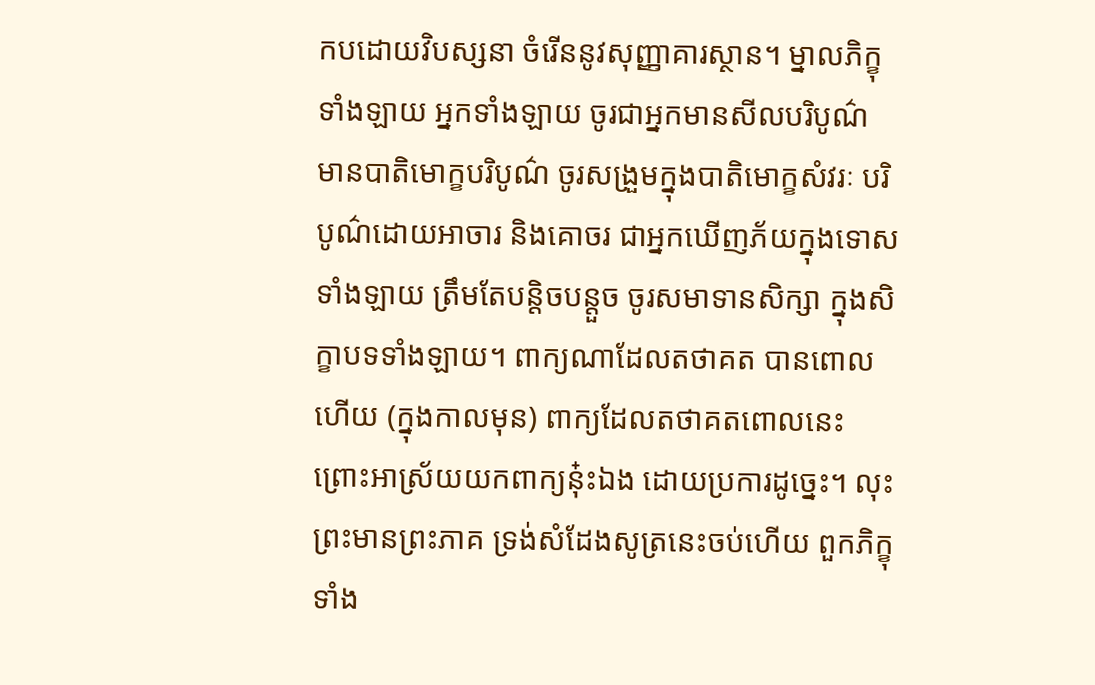កបដោយវិបស្សនា ចំរើននូវសុញ្ញាគារស្ថាន។ ម្នាលភិក្ខុទាំងឡាយ អ្នកទាំងឡាយ ចូរជាអ្នកមានសីលបរិបូណ៌ មានបាតិមោក្ខបរិបូណ៌ ចូរសង្រួមក្នុងបាតិមោក្ខសំវរៈ បរិបូណ៌ដោយអាចារ និងគោចរ ជាអ្នកឃើញភ័យក្នុងទោសទាំងឡាយ ត្រឹមតែបន្តិចបន្តួច ចូរសមាទានសិក្សា ក្នុងសិក្ខាបទទាំងឡាយ។ ពាក្យណាដែលតថាគត បានពោលហើយ (ក្នុងកាលមុន) ពាក្យដែលតថាគតពោលនេះ ព្រោះអាស្រ័យយកពាក្យនុ៎ះឯង ដោយប្រការដូច្នេះ។ លុះព្រះមានព្រះភាគ ទ្រង់សំដែងសូត្រនេះចប់ហើយ ពួកភិក្ខុទាំង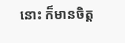នោះ ក៏មានចិត្ត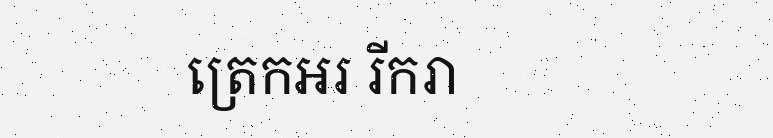ត្រេកអរ រីករា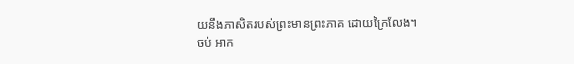យនឹងភាសិតរបស់ព្រះមានព្រះភាគ ដោយក្រៃលែង។
ចប់ អាក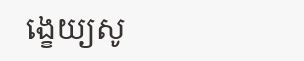ង្ខេយ្យសូ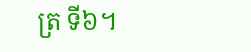ត្រ ទី៦។